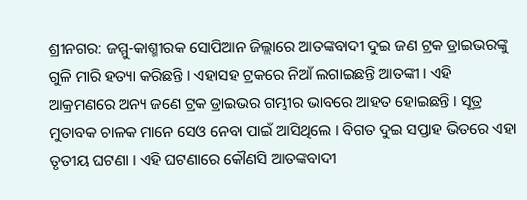ଶ୍ରୀନଗର: ଜମ୍ମୁ-କାଶ୍ମୀରକ ସୋପିଆନ ଜିଲ୍ଲାରେ ଆତଙ୍କବାଦୀ ଦୁଇ ଜଣ ଟ୍ରକ ଡ୍ରାଇଭରଙ୍କୁ ଗୁଳି ମାରି ହତ୍ୟା କରିଛନ୍ତି । ଏହାସହ ଟ୍ରକରେ ନିଆଁ ଲଗାଇଛନ୍ତି ଆତଙ୍କୀ । ଏହି ଆକ୍ରମଣରେ ଅନ୍ୟ ଜଣେ ଟ୍ରକ ଡ୍ରାଇଭର ଗମ୍ଭୀର ଭାବରେ ଆହତ ହୋଇଛନ୍ତି । ସୂତ୍ର ମୁତାବକ ଚାଳକ ମାନେ ସେଓ ନେବା ପାଇଁ ଆସିଥିଲେ । ବିଗତ ଦୁଇ ସପ୍ତାହ ଭିତରେ ଏହା ତୃତୀୟ ଘଟଣା । ଏହି ଘଟଣାରେ କୌଣସି ଆତଙ୍କବାଦୀ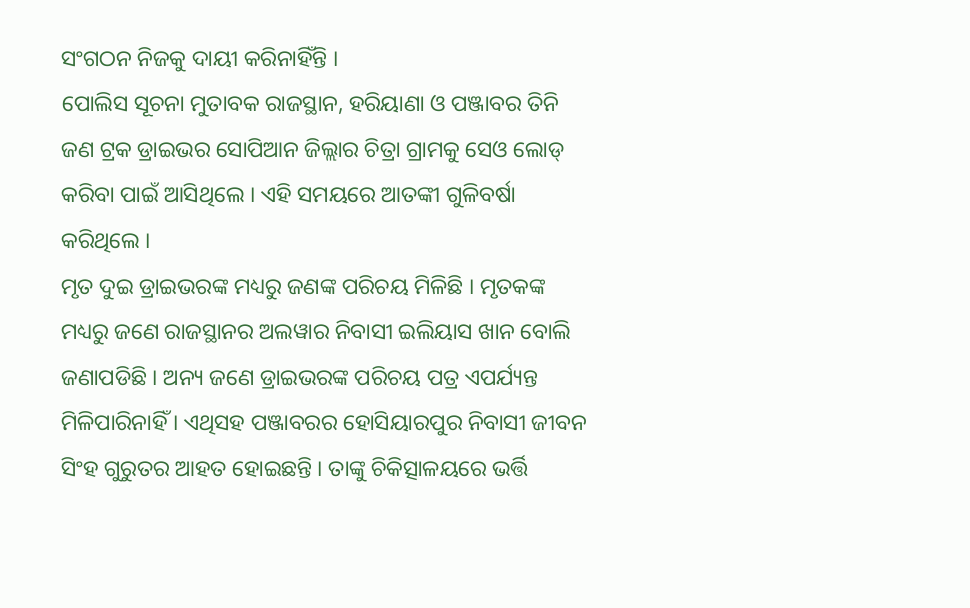ସଂଗଠନ ନିଜକୁ ଦାୟୀ କରିନାହିଁନ୍ତି ।
ପୋଲିସ ସୂଚନା ମୁତାବକ ରାଜସ୍ଥାନ, ହରିୟାଣା ଓ ପଞ୍ଜାବର ତିନି ଜଣ ଟ୍ରକ ଡ୍ରାଇଭର ସୋପିଆନ ଜିଲ୍ଲାର ଚିତ୍ରା ଗ୍ରାମକୁ ସେଓ ଲୋଡ୍ କରିବା ପାଇଁ ଆସିଥିଲେ । ଏହି ସମୟରେ ଆତଙ୍କୀ ଗୁଳିବର୍ଷା କରିଥିଲେ ।
ମୃତ ଦୁଇ ଡ୍ରାଇଭରଙ୍କ ମଧ୍ୟରୁ ଜଣଙ୍କ ପରିଚୟ ମିଳିଛି । ମୃତକଙ୍କ ମଧ୍ୟରୁ ଜଣେ ରାଜସ୍ଥାନର ଅଲୱାର ନିବାସୀ ଇଲିୟାସ ଖାନ ବୋଲି ଜଣାପଡିଛି । ଅନ୍ୟ ଜଣେ ଡ୍ରାଇଭରଙ୍କ ପରିଚୟ ପତ୍ର ଏପର୍ଯ୍ୟନ୍ତ ମିଳିପାରିନାହିଁ । ଏଥିସହ ପଞ୍ଜାବରର ହୋସିୟାରପୁର ନିବାସୀ ଜୀବନ ସିଂହ ଗୁରୁତର ଆହତ ହୋଇଛନ୍ତି । ତାଙ୍କୁ ଚିକିତ୍ସାଳୟରେ ଭର୍ତ୍ତି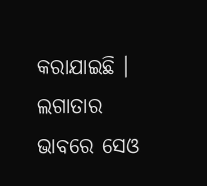କରାଯାଇଛି ।
ଲଗାତାର ଭାବରେ ସେଓ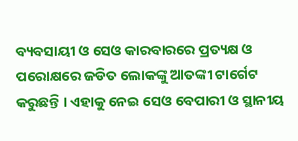ବ୍ୟବସାୟୀ ଓ ସେଓ କାରବାରରେ ପ୍ରତ୍ୟକ୍ଷ ଓ ପରୋକ୍ଷରେ ଜଡିତ ଲୋକଙ୍କୁ ଆତଙ୍କୀ ଟାର୍ଗେଟ କରୁଛନ୍ତି । ଏହାକୁ ନେଇ ସେଓ ବେପାରୀ ଓ ସ୍ଥାନୀୟ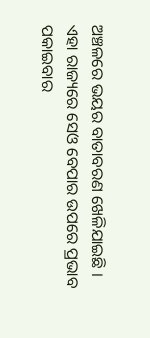ଅଞ୍ଚଳରେ ଭୟର ବାତାବରଣ ଖେଳିଯାଇଛି । ଏହା ରାଜ୍ୟରେ ସେଓ ବେପାର ଉପରେ ପ୍ରଭାବ ପକାଇବାର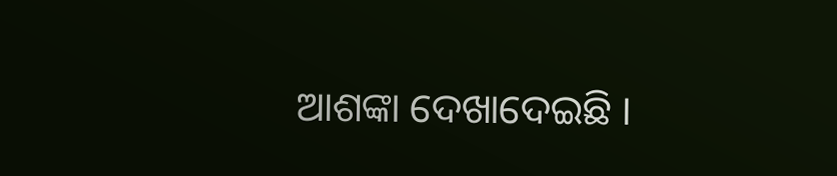ଆଶଙ୍କା ଦେଖାଦେଇଛି ।